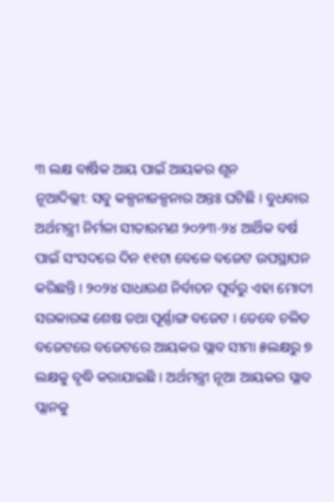୩ ଲକ୍ଷ ବାର୍ଷିକ ଆୟ ପାଇଁ ଆୟକର ଶୂନ
ନୂଆଦିଲ୍ଲୀ: ସବୁ କଳ୍ପନାଜଳ୍ପନାର ଅନ୍ତଃ ଘଟିଛି । ବୁଧବାର ଅର୍ଥମନ୍ତ୍ରୀ ନିର୍ମଳା ସୀତାରମଣ ୨୦୨୩-୨୪ ଆର୍ଥିକ ବର୍ଷ ପାଇଁ ସଂସଦରେ ଦିନ ୧୧ଟା ବେଳେ ବଜେଟ ଉପସ୍ଥାପନ କରିଛନ୍ତି । ୨୦୨୪ ସାଧାରଣ ନିର୍ବାଚନ ପୂର୍ବରୁ ଏହା ମୋଦୀ ସରକାରଙ୍କ ଶେଷ ତଥା ପୂର୍ଣ୍ଣାଙ୍ଗ ବଜେଟ । ତେବେ ଚଳିତ ବଜେଟରେ ବଜେଟରେ ଆୟକର ସ୍ଲାବ ସୀମା ୫ଲକ୍ଷରୁ ୭ ଲକ୍ଷକୁ ବୃଦ୍ଧି କରାଯାଇଛି । ଅର୍ଥମନ୍ତ୍ରୀ ନୂଆ ଆୟକର ସ୍ଲାବ ପ୍ଲାନକୁ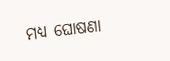ମଧ୍ୟ ଘୋଷଣା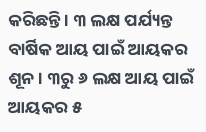କରିଛନ୍ତି । ୩ ଲକ୍ଷ ପର୍ଯ୍ୟନ୍ତ ବାର୍ଷିକ ଆୟ ପାଇଁ ଆୟକର ଶୂନ । ୩ରୁ ୬ ଲକ୍ଷ ଆୟ ପାଇଁ ଆୟକର ୫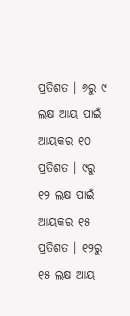ପ୍ରତିଶତ । ୬ରୁ ୯ ଲକ୍ଷ ଆୟ ପାଇଁ ଆୟକର ୧୦ ପ୍ରତିଶତ । ୯ରୁ ୧୨ ଲକ୍ଷ ପାଇଁ ଆୟକର ୧୫ ପ୍ରତିଶତ । ୧୨ରୁ ୧୫ ଲକ୍ଷ ଆୟ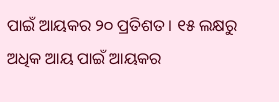ପାଇଁ ଆୟକର ୨୦ ପ୍ରତିଶତ । ୧୫ ଲକ୍ଷରୁ ଅଧିକ ଆୟ ପାଇଁ ଆୟକର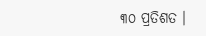୩୦ ପ୍ରତିଶତ ।